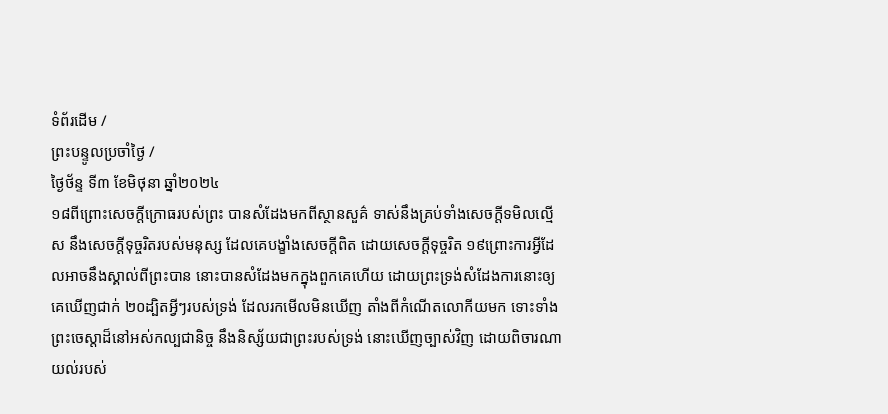ទំព័រដើម /
ព្រះបន្ទូលប្រចាំថ្ងៃ /
ថ្ងៃថ័ន្ទ ទី៣ ខែមិថុនា ឆ្នាំ២០២៤
១៨ពីព្រោះសេចក្ដីក្រោធរបស់ព្រះ បានសំដែងមកពីស្ថានសួគ៌ ទាស់នឹងគ្រប់ទាំងសេចក្ដីទមិលល្មើស នឹងសេចក្ដីទុច្ចរិតរបស់មនុស្ស ដែលគេបង្ខាំងសេចក្ដីពិត ដោយសេចក្ដីទុច្ចរិត ១៩ព្រោះការអ្វីដែលអាចនឹងស្គាល់ពីព្រះបាន នោះបានសំដែងមកក្នុងពួកគេហើយ ដោយព្រះទ្រង់សំដែងការនោះឲ្យគេឃើញជាក់ ២០ដ្បិតអ្វីៗរបស់ទ្រង់ ដែលរកមើលមិនឃើញ តាំងពីកំណើតលោកីយមក ទោះទាំងព្រះចេស្តាដ៏នៅអស់កល្បជានិច្ច នឹងនិស្ស័យជាព្រះរបស់ទ្រង់ នោះឃើញច្បាស់វិញ ដោយពិចារណាយល់របស់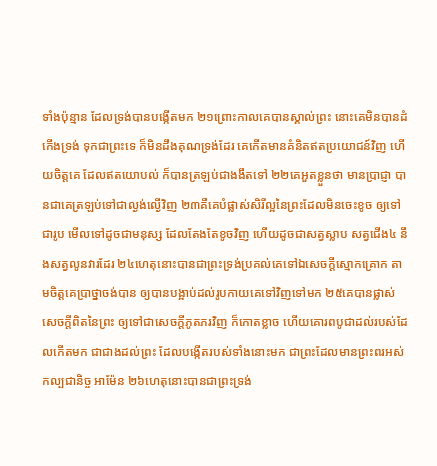ទាំងប៉ុន្មាន ដែលទ្រង់បានបង្កើតមក ២១ព្រោះកាលគេបានស្គាល់ព្រះ នោះគេមិនបានដំកើងទ្រង់ ទុកជាព្រះទេ ក៏មិនដឹងគុណទ្រង់ដែរ គេកើតមានគំនិតឥតប្រយោជន៍វិញ ហើយចិត្តគេ ដែលឥតយោបល់ ក៏បានត្រឡប់ជាងងឹតទៅ ២២គេអួតខ្លួនថា មានប្រាជ្ញា បានជាគេត្រឡប់ទៅជាល្ងង់ល្ងើវិញ ២៣គឺគេបំផ្លាស់សិរីល្អនៃព្រះដែលមិនចេះខូច ឲ្យទៅជារូប មើលទៅដូចជាមនុស្ស ដែលតែងតែខូចវិញ ហើយដូចជាសត្វស្លាប សត្វជើង៤ នឹងសត្វលូនវារដែរ ២៤ហេតុនោះបានជាព្រះទ្រង់ប្រគល់គេទៅឯសេចក្ដីស្មោកគ្រោក តាមចិត្តគេប្រាថ្នាចង់បាន ឲ្យបានបង្អាប់ដល់រូបកាយគេទៅវិញទៅមក ២៥គេបានផ្លាស់សេចក្ដីពិតនៃព្រះ ឲ្យទៅជាសេចក្ដីភូតភរវិញ ក៏កោតខ្លាច ហើយគោរពបូជាដល់របស់ដែលកើតមក ជាជាងដល់ព្រះ ដែលបង្កើតរបស់ទាំងនោះមក ជាព្រះដែលមានព្រះពរអស់កល្បជានិច្ច អាម៉ែន ២៦ហេតុនោះបានជាព្រះទ្រង់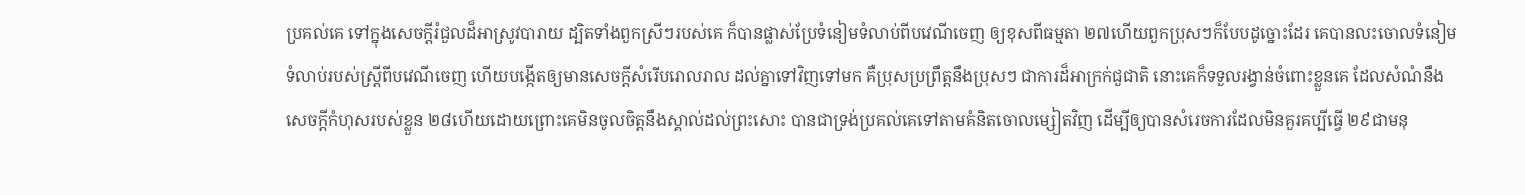ប្រគល់គេ ទៅក្នុងសេចក្ដីរំជួលដ៏អាស្រូវបារាយ ដ្បិតទាំងពួកស្រីៗរបស់គេ ក៏បានផ្លាស់ប្រែទំនៀមទំលាប់ពីបវេណីចេញ ឲ្យខុសពីធម្មតា ២៧ហើយពួកប្រុសៗក៏បែបដូច្នោះដែរ គេបានលះចោលទំនៀមទំលាប់របស់ស្ត្រីពីបវេណីចេញ ហើយបង្កើតឲ្យមានសេចក្ដីសំរើបរោលរាល ដល់គ្នាទៅវិញទៅមក គឺប្រុសប្រព្រឹត្តនឹងប្រុសៗ ជាការដ៏អាក្រក់ជួជាតិ នោះគេក៏ទទួលរង្វាន់ចំពោះខ្លួនគេ ដែលសំណំនឹងសេចក្ដីកំហុសរបស់ខ្លួន ២៨ហើយដោយព្រោះគេមិនចូលចិត្តនឹងស្គាល់ដល់ព្រះសោះ បានជាទ្រង់ប្រគល់គេទៅតាមគំនិតចោលម្សៀតវិញ ដើម្បីឲ្យបានសំរេចការដែលមិនគួរគប្បីធ្វើ ២៩ជាមនុ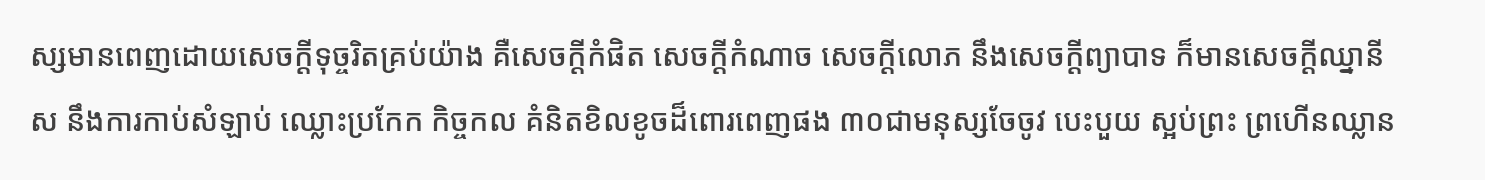ស្សមានពេញដោយសេចក្ដីទុច្ចរិតគ្រប់យ៉ាង គឺសេចក្ដីកំផិត សេចក្ដីកំណាច សេចក្ដីលោភ នឹងសេចក្ដីព្យាបាទ ក៏មានសេចក្ដីឈ្នានីស នឹងការកាប់សំឡាប់ ឈ្លោះប្រកែក កិច្ចកល គំនិតខិលខូចដ៏ពោរពេញផង ៣០ជាមនុស្សចែចូវ បេះបួយ ស្អប់ព្រះ ព្រហើនឈ្លាន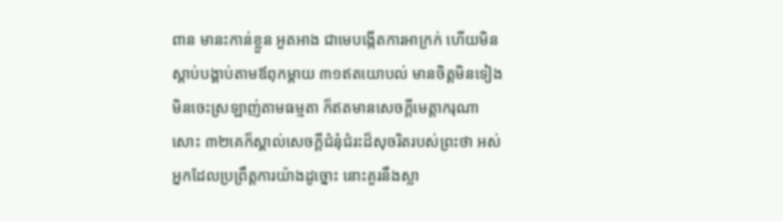ពាន មានះកាន់ខ្លួន អួតអាង ជាមេបង្កើតការអាក្រក់ ហើយមិនស្តាប់បង្គាប់តាមឪពុកម្តាយ ៣១ឥតយោបល់ មានចិត្តមិនទៀង មិនចេះស្រឡាញ់តាមធម្មតា ក៏ឥតមានសេចក្ដីមេត្តាករុណាសោះ ៣២គេក៏ស្គាល់សេចក្ដីជំនុំជំរះដ៏សុចរិតរបស់ព្រះថា អស់អ្នកដែលប្រព្រឹត្តការយ៉ាងដូច្នោះ នោះគួរនឹងស្លា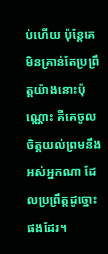ប់ហើយ ប៉ុន្តែគេមិនគ្រាន់តែប្រព្រឹត្តយ៉ាងនោះប៉ុណ្ណោះ គឺគេចូលចិត្តយល់ព្រមនឹងអស់អ្នកណា ដែលប្រព្រឹត្តដូច្នោះផងដែរ។